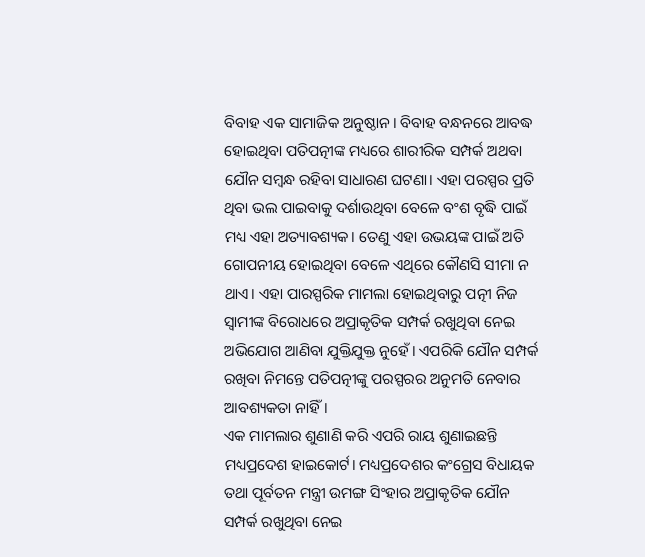ବିବାହ ଏକ ସାମାଜିକ ଅନୁଷ୍ଠାନ। ବିବାହ ବନ୍ଧନରେ ଆବଦ୍ଧ ହୋଇଥିବା ପତିପତ୍ନୀଙ୍କ ମଧ୍ୟରେ ଶାରୀରିକ ସମ୍ପର୍କ ଅଥବା ଯୌନ ସମ୍ବନ୍ଧ ରହିବା ସାଧାରଣ ଘଟଣା। ଏହା ପରସ୍ପର ପ୍ରତି ଥିବା ଭଲ ପାଇବାକୁ ଦର୍ଶାଉଥିବା ବେଳେ ବଂଶ ବୃଦ୍ଧି ପାଇଁ ମଧ୍ୟ ଏହା ଅତ୍ୟାବଶ୍ୟକ। ତେଣୁ ଏହା ଉଭୟଙ୍କ ପାଇଁ ଅତି ଗୋପନୀୟ ହୋଇଥିବା ବେଳେ ଏଥିରେ କୌଣସି ସୀମା ନ ଥାଏ। ଏହା ପାରସ୍ପରିକ ମାମଲା ହୋଇଥିବାରୁ ପତ୍ନୀ ନିଜ ସ୍ୱାମୀଙ୍କ ବିରୋଧରେ ଅପ୍ରାକୃତିକ ସମ୍ପର୍କ ରଖୁଥିବା ନେଇ ଅଭିଯୋଗ ଆଣିବା ଯୁକ୍ତିଯୁକ୍ତ ନୁହେଁ। ଏପରିକି ଯୌନ ସମ୍ପର୍କ ରଖିବା ନିମନ୍ତେ ପତିପତ୍ନୀଙ୍କୁ ପରସ୍ପରର ଅନୁମତି ନେବାର ଆବଶ୍ୟକତା ନାହିଁ।
ଏକ ମାମଲାର ଶୁଣାଣି କରି ଏପରି ରାୟ ଶୁଣାଇଛନ୍ତି ମଧ୍ୟପ୍ରଦେଶ ହାଇକୋର୍ଟ। ମଧ୍ୟପ୍ରଦେଶର କଂଗ୍ରେସ ବିଧାୟକ ତଥା ପୂର୍ବତନ ମନ୍ତ୍ରୀ ଉମଙ୍ଗ ସିଂହାର ଅପ୍ରାକୃତିକ ଯୌନ ସମ୍ପର୍କ ରଖୁଥିବା ନେଇ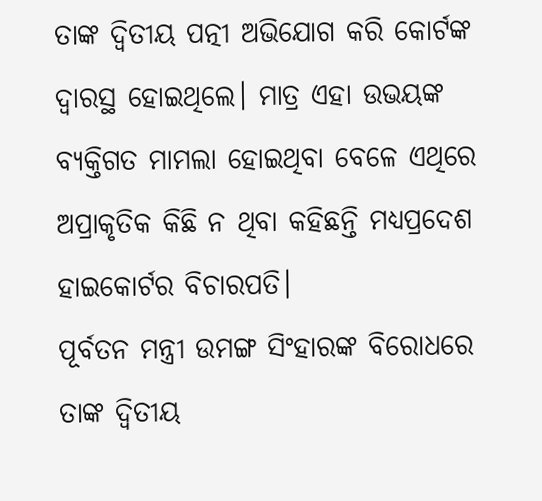ତାଙ୍କ ଦ୍ୱିତୀୟ ପତ୍ନୀ ଅଭିଯୋଗ କରି କୋର୍ଟଙ୍କ ଦ୍ୱାରସ୍ଥ ହୋଇଥିଲେ। ମାତ୍ର ଏହା ଉଭୟଙ୍କ ବ୍ୟକ୍ତିଗତ ମାମଲା ହୋଇଥିବା ବେଳେ ଏଥିରେ ଅପ୍ରାକୃତିକ କିଛି ନ ଥିବା କହିଛନ୍ତି ମଧ୍ୟପ୍ରଦେଶ ହାଇକୋର୍ଟର ବିଚାରପତି।
ପୂର୍ବତନ ମନ୍ତ୍ରୀ ଉମଙ୍ଗ ସିଂହାରଙ୍କ ବିରୋଧରେ ତାଙ୍କ ଦ୍ୱିତୀୟ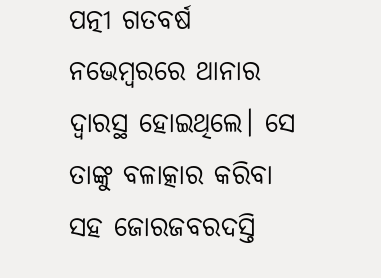ପତ୍ନୀ ଗତବର୍ଷ ନଭେମ୍ବରରେ ଥାନାର ଦ୍ୱାରସ୍ଥ ହୋଇଥିଲେ। ସେ ତାଙ୍କୁ ବଳାତ୍କାର କରିବା ସହ ଜୋରଜବରଦସ୍ତି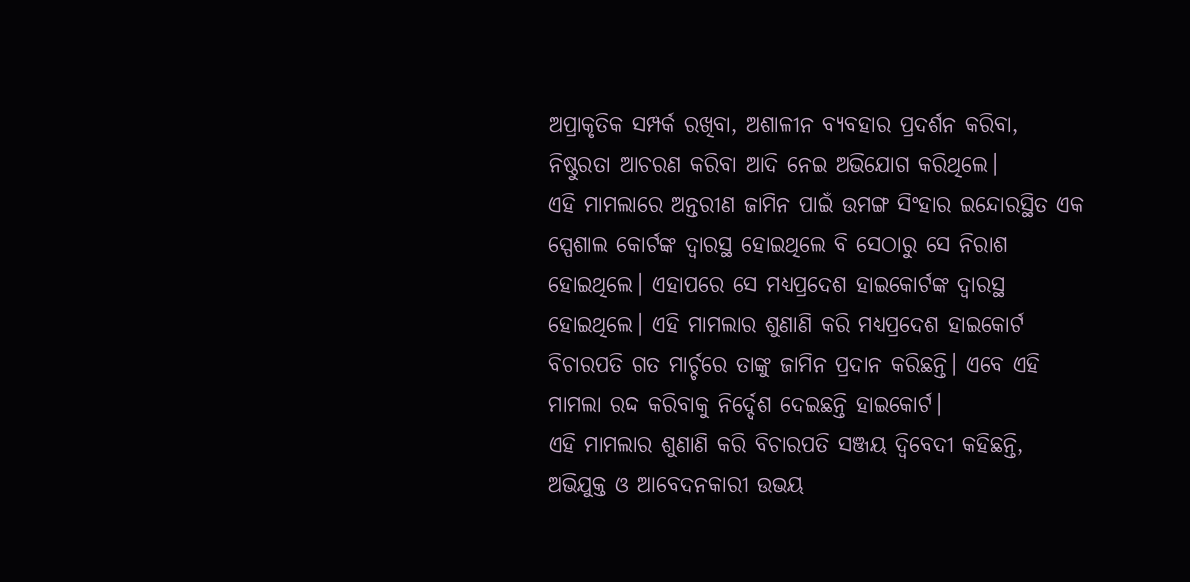ଅପ୍ରାକୃତିକ ସମ୍ପର୍କ ରଖିବା, ଅଶାଳୀନ ବ୍ୟବହାର ପ୍ରଦର୍ଶନ କରିବା, ନିଷ୍ଠୁରତା ଆଚରଣ କରିବା ଆଦି ନେଇ ଅଭିଯୋଗ କରିଥିଲେ।
ଏହି ମାମଲାରେ ଅନ୍ତରୀଣ ଜାମିନ ପାଇଁ ଉମଙ୍ଗ ସିଂହାର ଇନ୍ଦୋରସ୍ଥିତ ଏକ ସ୍ପେଶାଲ କୋର୍ଟଙ୍କ ଦ୍ୱାରସ୍ଥ ହୋଇଥିଲେ ବି ସେଠାରୁ ସେ ନିରାଶ ହୋଇଥିଲେ। ଏହାପରେ ସେ ମଧ୍ୟପ୍ରଦେଶ ହାଇକୋର୍ଟଙ୍କ ଦ୍ୱାରସ୍ଥ ହୋଇଥିଲେ। ଏହି ମାମଲାର ଶୁଣାଣି କରି ମଧ୍ୟପ୍ରଦେଶ ହାଇକୋର୍ଟ ବିଚାରପତି ଗତ ମାର୍ଚ୍ଚରେ ତାଙ୍କୁ ଜାମିନ ପ୍ରଦାନ କରିଛନ୍ତି। ଏବେ ଏହି ମାମଲା ରଦ୍ଦ କରିବାକୁ ନିର୍ଦ୍ଦେଶ ଦେଇଛନ୍ତି ହାଇକୋର୍ଟ।
ଏହି ମାମଲାର ଶୁଣାଣି କରି ବିଚାରପତି ସଞ୍ଜୟ ଦ୍ୱିବେଦୀ କହିଛନ୍ତି, ଅଭିଯୁକ୍ତ ଓ ଆବେଦନକାରୀ ଉଭୟ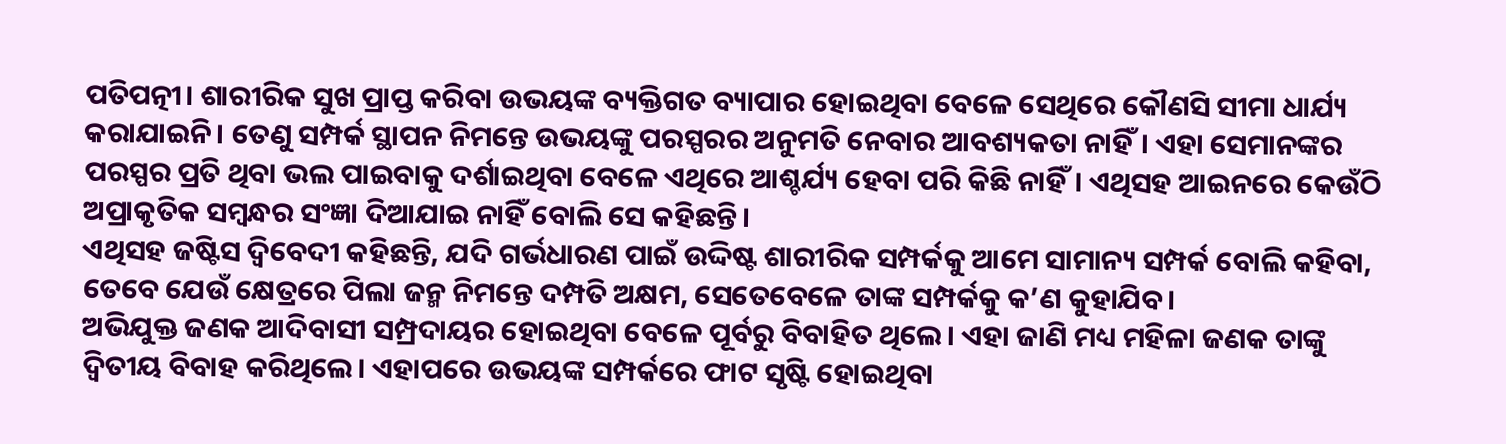ପତିପତ୍ନୀ। ଶାରୀରିକ ସୁଖ ପ୍ରାପ୍ତ କରିବା ଉଭୟଙ୍କ ବ୍ୟକ୍ତିଗତ ବ୍ୟାପାର ହୋଇଥିବା ବେଳେ ସେଥିରେ କୌଣସି ସୀମା ଧାର୍ଯ୍ୟ କରାଯାଇନି। ତେଣୁ ସମ୍ପର୍କ ସ୍ଥାପନ ନିମନ୍ତେ ଉଭୟଙ୍କୁ ପରସ୍ପରର ଅନୁମତି ନେବାର ଆବଶ୍ୟକତା ନାହିଁ। ଏହା ସେମାନଙ୍କର ପରସ୍ପର ପ୍ରତି ଥିବା ଭଲ ପାଇବାକୁ ଦର୍ଶାଇଥିବା ବେଳେ ଏଥିରେ ଆଶ୍ଚର୍ଯ୍ୟ ହେବା ପରି କିଛି ନାହିଁ। ଏଥିସହ ଆଇନରେ କେଉଁଠି ଅପ୍ରାକୃତିକ ସମ୍ବନ୍ଧର ସଂଜ୍ଞା ଦିଆଯାଇ ନାହିଁ ବୋଲି ସେ କହିଛନ୍ତି।
ଏଥିସହ ଜଷ୍ଟିସ ଦ୍ୱିବେଦୀ କହିଛନ୍ତି, ଯଦି ଗର୍ଭଧାରଣ ପାଇଁ ଉଦ୍ଦିଷ୍ଟ ଶାରୀରିକ ସମ୍ପର୍କକୁ ଆମେ ସାମାନ୍ୟ ସମ୍ପର୍କ ବୋଲି କହିବା, ତେବେ ଯେଉଁ କ୍ଷେତ୍ରରେ ପିଲା ଜନ୍ମ ନିମନ୍ତେ ଦମ୍ପତି ଅକ୍ଷମ, ସେତେବେଳେ ତାଙ୍କ ସମ୍ପର୍କକୁ କ’ଣ କୁହାଯିବ।
ଅଭିଯୁକ୍ତ ଜଣକ ଆଦିବାସୀ ସମ୍ପ୍ରଦାୟର ହୋଇଥିବା ବେଳେ ପୂର୍ବରୁ ବିବାହିତ ଥିଲେ। ଏହା ଜାଣି ମଧ୍ୟ ମହିଳା ଜଣକ ତାଙ୍କୁ ଦ୍ୱିତୀୟ ବିବାହ କରିଥିଲେ। ଏହାପରେ ଉଭୟଙ୍କ ସମ୍ପର୍କରେ ଫାଟ ସୃଷ୍ଟି ହୋଇଥିବା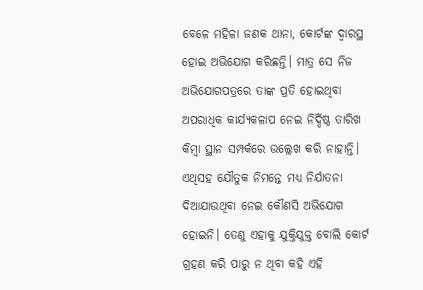ବେଳେ ମହିଳା ଜଣକ ଥାନା, କୋର୍ଟଙ୍କ ଦ୍ୱାରସ୍ଥ ହୋଇ ଅଭିଯୋଗ କରିଛନ୍ତି। ମାତ୍ର ସେ ନିଜ ଅଭିଯୋଗପତ୍ରରେ ତାଙ୍କ ପ୍ରତି ହୋଇଥିବା ଅପରାଧିକ କାର୍ଯ୍ୟକଳାପ ନେଇ ନିର୍ଦ୍ଦିଷ୍ଠ ତାରିଖ କିମ୍ବା ସ୍ଥାନ ସମ୍ପର୍କରେ ଉଲ୍ଲେଖ କରି ନାହାନ୍ତି। ଏଥିସହ ଯୌତୁକ ନିମନ୍ତେ ମଧ୍ୟ ନିର୍ଯାତନା ଦିଆଯାଉଥିବା ନେଇ କୌଣସି ଅଭିଯୋଗ ହୋଇନି। ତେଣୁ ଏହାକୁ ଯୁକ୍ତିଯୁକ୍ତ ବୋଲି କୋର୍ଟ ଗ୍ରହଣ କରି ପାରୁ ନ ଥିବା କହି ଏହି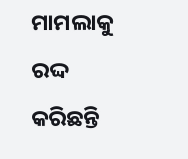ମାମଲାକୁ ରଦ୍ଦ କରିଛନ୍ତି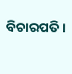ବିଚାରପତି।